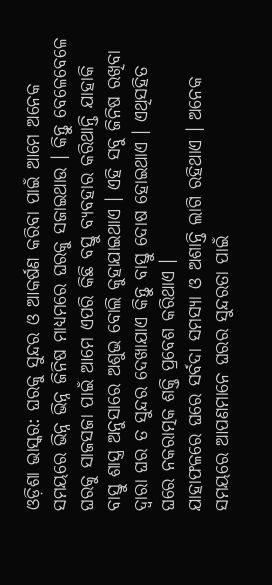ଓଡ଼ିଶା ଭାସ୍କର: ଘରକୁ ସୁନ୍ଦର ଓ ଆକର୍ଷଣ କରିବା ପାଇଁ ଆମେ ଅନେକ ସମୟରେ ଭିନ୍ନ ଭିନ୍ନ ଜିନିଷ ମାଧ୍ୟମରେ ଘରକୁ ସଜାଇଥାଉ । କିନ୍ତୁ ବେଳେବେଳେ ଘରକୁ ସାଜସଜା ପାଇଁ ଆମେ ଏପରି କିଛି ବସ୍ତୁ ବ୍ୟବହାର କରିଥାନ୍ତି ଯାହାକି ବାସ୍ତୁ ଶାସ୍ତ୍ର ଅନୁସାରେ ଅଶୁଭ ବୋଲି କୁହାଯାଇଥାଏ । ଏହି ସବୁ ଜିନିଷ ରଖିବା ଦ୍ୱାରା ଘର ତ ସୁନ୍ଦର ଦେଖାଯାଏ କିନ୍ତୁ ବାସ୍ତୁ ଦୋଷ ହୋଇଥାଏ । ଏଥିସହିତ ଘରେ ନକରାତ୍ମକ ଶକ୍ତି ପ୍ରବେଶ କରିଥାଏ ।
ଯାହାଫଳରେ ଘରେ ସର୍ବଦା ସମସ୍ୟା ଓ ଅଶାନ୍ତି ଲାଗି ରହିଥାଏ । ଅନେକ ସମୟରେ ଆପଣମାନେ ଘରର ସୁନ୍ଦରତା ପାଇଁ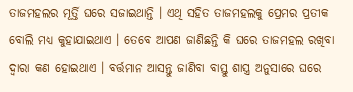ତାଜମହଲର ମୂର୍ତ୍ତି ଘରେ ସଜାଇଥାନ୍ତି । ଏଥି ସହିତ ତାଜମହଲକୁ ପ୍ରେମର ପ୍ରତୀକ ବୋଲି ମଧ୍ୟ କୁହାଯାଇଥାଏ । ତେବେ ଆପଣ ଜାଣିଛନ୍ତି କି ଘରେ ତାଜମହଲ ରଖିବା ଦ୍ୱାରା କଣ ହୋଇଥାଏ । ବର୍ତ୍ତମାନ ଆସନ୍ତୁ ଜାଣିବା ବାସ୍ତୁ ଶାସ୍ତ୍ର ଅନୁସାରେ ଘରେ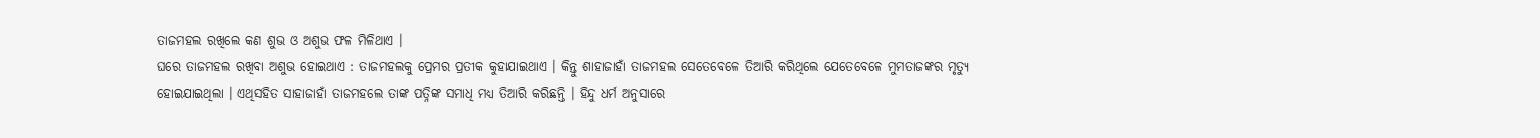ତାଜମହଲ ରଖିଲେ କଣ ଶୁଭ ଓ ଅଶୁଭ ଫଳ ମିଳିଥାଏ ।
ଘରେ ତାଜମହଲ ରଖିବା ଅଶୁଭ ହୋଇଥାଏ : ତାଜମହଲକୁ ପ୍ରେମର ପ୍ରତୀକ କୁହାଯାଇଥାଏ । କିନ୍ତୁ ଶାହାଜାହାଁ ତାଜମହଲ ସେତେବେଳେ ତିଆରି କରିଥିଲେ ଯେତେବେଳେ ମୁମତାଜଙ୍କର ମୃତ୍ୟୁ ହୋଇଯାଇଥିଲା । ଏଥିସହିତ ସାହାଜାହାଁ ତାଜମହଲେ ତାଙ୍କ ପତ୍ନିଙ୍କ ସମାଧି ମଧ୍ୟ ତିଆରି କରିଛନ୍ତି । ହିନ୍ଦୁ ଧର୍ମ ଅନୁସାରେ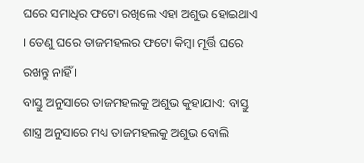ଘରେ ସମାଧିର ଫଟୋ ରଖିଲେ ଏହା ଅଶୁଭ ହୋଇଥାଏ । ତେଣୁ ଘରେ ତାଜମହଲର ଫଟୋ କିମ୍ବା ମୂର୍ତ୍ତି ଘରେ ରଖନ୍ତୁ ନାହିଁ ।
ବାସ୍ତୁ ଅନୁସାରେ ତାଜମହଲକୁ ଅଶୁଭ କୁହାଯାଏ: ବାସ୍ତୁ ଶାସ୍ତ୍ର ଅନୁସାରେ ମଧ୍ୟ ତାଜମହଲକୁ ଅଶୁଭ ବୋଲି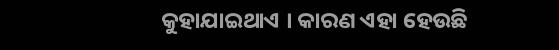କୁହାଯାଇଥାଏ । କାରଣ ଏହା ହେଉଛି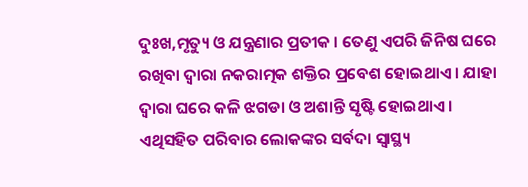ଦୁଃଖ,ମୃତ୍ୟୁ ଓ ଯନ୍ତ୍ରଣାର ପ୍ରତୀକ । ତେଣୁ ଏପରି ଜିନିଷ ଘରେ ରଖିବା ଦ୍ୱାରା ନକରାତ୍ମକ ଶକ୍ତିର ପ୍ରବେଶ ହୋଇଥାଏ । ଯାହା ଦ୍ୱାରା ଘରେ କଳି ଝଗଡା ଓ ଅଶାନ୍ତି ସୃଷ୍ଟି ହୋଇଥାଏ । ଏଥିସହିତ ପରିବାର ଲୋକଙ୍କର ସର୍ବଦା ସ୍ୱାସ୍ଥ୍ୟ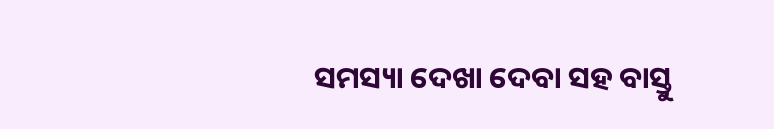ସମସ୍ୟା ଦେଖା ଦେବା ସହ ବାସ୍ତୁ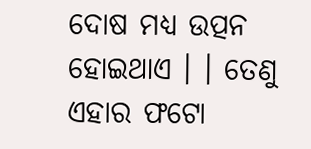ଦୋଷ ମଧ୍ୟ ଉତ୍ପନ ହୋଇଥାଏ । । ତେଣୁ ଏହାର ଫଟୋ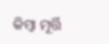କିମ୍ବା ମୂର୍ତ୍ତି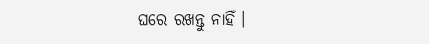ଘରେ ରଖନ୍ତୁ ନାହିଁ ।